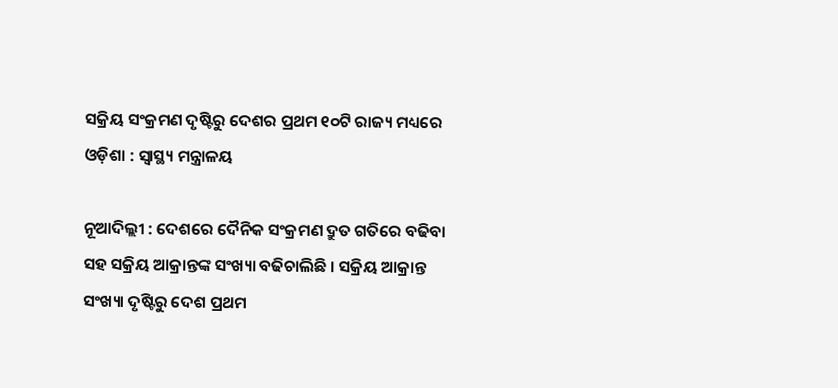ସକ୍ରିୟ ସଂକ୍ରମଣ ଦୃଷ୍ଟିରୁ ଦେଶର ପ୍ରଥମ ୧୦ଟି ରାଜ୍ୟ ମଧ୍ୟରେ ଓଡ଼ିଶା : ସ୍ବାସ୍ଥ୍ୟ ମନ୍ତ୍ରାଳୟ

ନୂଆଦିଲ୍ଲୀ : ଦେଶରେ ଦୈନିକ ସଂକ୍ରମଣ ଦ୍ରୁତ ଗତିରେ ବଢିବା ସହ ସକ୍ରିୟ ଆକ୍ରାନ୍ତଙ୍କ ସଂଖ୍ୟା ବଢିଚାଲିଛି । ସକ୍ରିୟ ଆକ୍ରାନ୍ତ ସଂଖ୍ୟା ଦୃଷ୍ଟିରୁ ଦେଶ ପ୍ରଥମ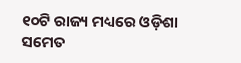୧୦ଟି ରାଜ୍ୟ ମଧ୍ୟରେ ଓଡ଼ିଶା ସମେତ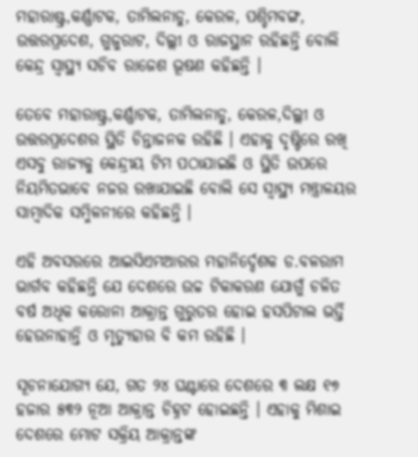ମହାରାଷ୍ଟ୍ର,କର୍ଣ୍ଣାଟକ, ତାମିଲନାଡୁ, କେରଳ, ପଶ୍ଚିମବଙ୍ଗ, ଉତ୍ତରପ୍ରଦେଶ, ଗୁଜୁରାଟ, ଦିଲ୍ଲୀ ଓ ରାଜସ୍ଥାନ ରହିଛନ୍ତି ବୋଲି କେନ୍ଦ୍ର ସ୍ବାସ୍ଥ୍ୟ ସଚିବ ରାଜେଶ ଭୂଷଣ କହିଛନ୍ତି ।

ତେବେ ମହାରାଷ୍ଟ୍ର,କର୍ଣ୍ଣାଟକ, ତାମିଲନାଡୁ, କେରଳ,ଦିଲ୍ଲୀ ଓ ଉତ୍ତରପ୍ରଦେଶର ସ୍ଥିତି ଚିନ୍ତାଜନକ ରହିଛି । ଏହାକୁ ଦୃଷ୍ଟିରେ ରଖି ଏସବୁ ରାଜ୍ୟକୁ କେନ୍ଦ୍ରୀୟ ଟିମ ପଠାଯାଇଛି ଓ ସ୍ଥିତି ଉପରେ ନିୟମିତଭାବେ ନଜର ରଖାଯାଇଛି ବୋଲି ସେ ସ୍ବାସ୍ଥ୍ୟ ମନ୍ତ୍ରାଳୟର ସାମ୍ବାଦିକ ସମ୍ମିଳନୀରେ କହିଛନ୍ତି ।

ଏହି ଅବସରରେ ଆଇସିଏମଆରର ମହାନିର୍ଦ୍ଦେଶକ ଡ.ବଳରାମ ଭାର୍ଗବ କହିଛନ୍ତି ଯେ ଦେଶରେ ଉଚ୍ଚ ଟିକାକରଣ ଯୋଗୁଁ ଚଳିତ ବର୍ଷ ଅଧିକ କରୋନା ଆକ୍ରାନ୍ତ ଗୁରୁତର ହୋଇ ହସପିଟାଲ ଭର୍ତ୍ତି ହେଉନାହାନ୍ତି ଓ ମୃତ୍ୟୁହାର ବି କମ ରହିଛି ।

ସୂଚନାଯୋଗ୍ୟ ଯେ, ଗତ ୨୪ ଘଣ୍ଟାରେ ଦେଶରେ ୩ ଲକ୍ଷ ୧୭ ହଜାର ୫୩୨ ନୂଆ ଆକ୍ରାନ୍ତ ଚିହ୍ନଟ ହୋଇଛନ୍ତି । ଏହାକୁ ମିଶାଇ ଦେଶରେ ମୋଟ ସକ୍ରିୟ ଆକ୍ରାନ୍ତଙ୍କ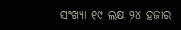ସଂଖ୍ୟା ୧୯ ଲକ୍ଷ ୨୪ ହଜାର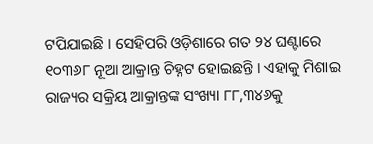ଟପିଯାଇଛି । ସେହିପରି ଓଡ଼ିଶାରେ ଗତ ୨୪ ଘଣ୍ଟାରେ ୧୦୩୬୮ ନୂଆ ଆକ୍ରାନ୍ତ ଚିହ୍ନଟ ହୋଇଛନ୍ତି । ଏହାକୁ ମିଶାଇ ରାଜ୍ୟର ସକ୍ରିୟ ଆକ୍ରାନ୍ତଙ୍କ ସଂଖ୍ୟା ୮୮,୩୪୬କୁ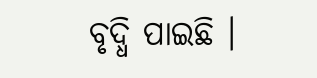ବୃଦ୍ଧି ପାଇଛି ।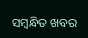ସମ୍ବନ୍ଧିତ ଖବର